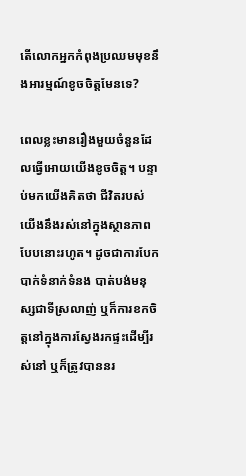តើលោកអ្នកកំពុងប្រឈមមុខនឹងអារម្មណ៍ខូចចិត្តមែនទេ?

ពេលខ្លះមានរឿងមួយចំនួនដែលធ្វើអោយយើងខូចចិត្ត។ បន្ទាប់មកយើងគិតថា ជីវិតរបស់យើងនឹងរស់នៅក្នុងស្ថានភាពបែបនោះរហូត។ ដូចជាការបែកបាក់ទំនាក់ទំនង បាត់បង់មនុស្សជាទីស្រលាញ់ ឬក៏ការខកចិត្តនៅក្នុងការស្វែងរកផ្ទះដើម្បីរស់នៅ ឬក៏ត្រូវបាននរ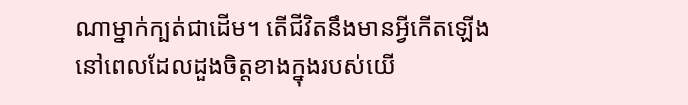ណាម្នាក់ក្បត់ជាដើម។ តើជីវិតនឹងមានអ្វីកើតឡើង នៅពេលដែលដួងចិត្តខាងក្នុងរបស់យើ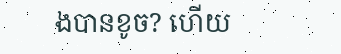ងបានខូច? ហើយ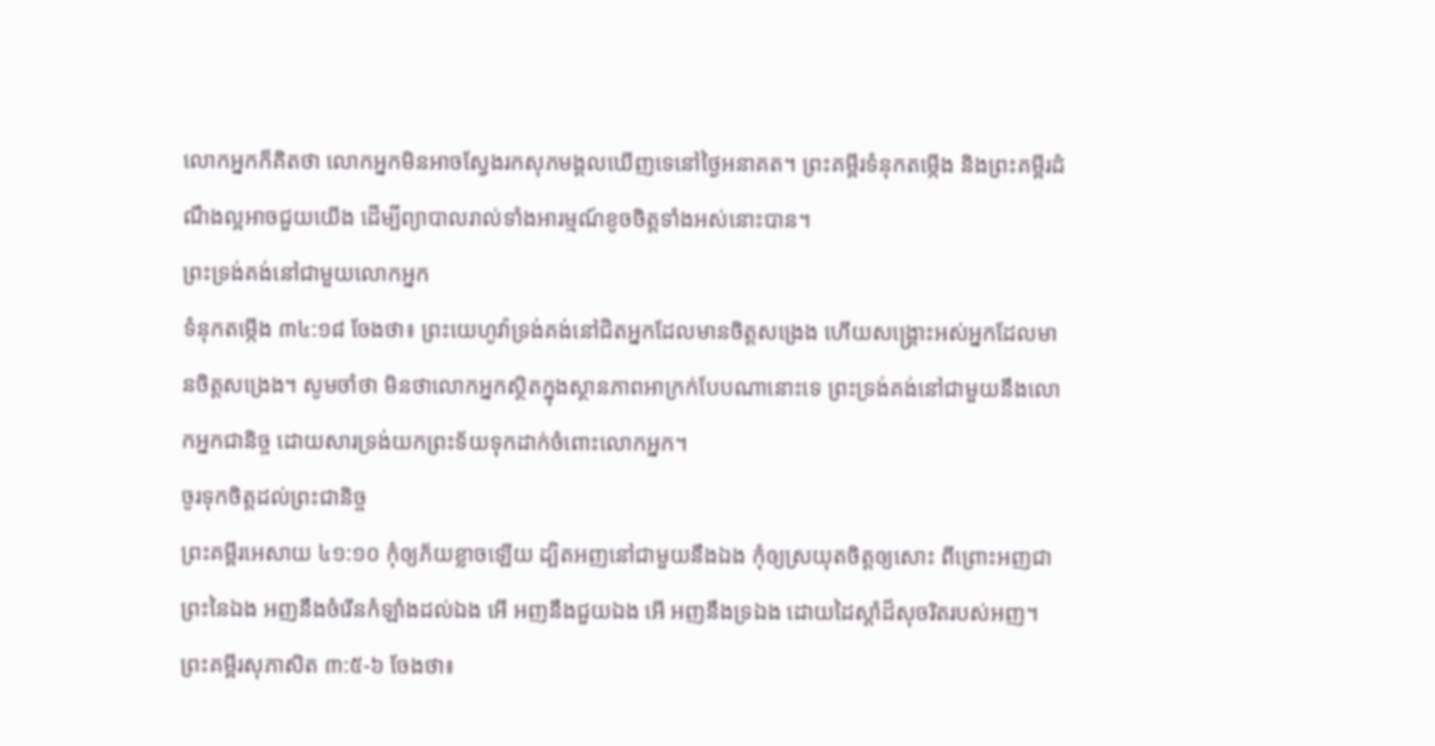លោកអ្នកក៏គិតថា លោកអ្នកមិនអាចស្វែងរកសុភមង្គលឃើញទេនៅថ្ងៃអនាគត។ ព្រះគម្ពីរទំនុកតម្កើង និងព្រះគម្ពីរដំណឹងល្អអាចជួយយើង ដើម្បីព្យាបាលរាល់ទាំងអារម្មណ៍ខូចចិត្តទាំងអស់នោះបាន។
ព្រះទ្រង់គង់នៅជាមួយលោកអ្នក
ទំនុកតម្កើង ៣៤:១៨ ចែងថា៖ ព្រះយេហូវ៉ាទ្រង់គង់នៅជិតអ្នកដែលមានចិត្តសង្រេង ហើយសង្គ្រោះអស់អ្នកដែលមានចិត្តសង្រេង។ សូមចាំថា មិនថាលោកអ្នកស្ថិតក្នុងស្ថានភាពអាក្រក់បែបណានោះទេ ព្រះទ្រង់គង់នៅជាមួយនឹងលោកអ្នកជានិច្ច ដោយសារទ្រង់យកព្រះទ័យទុកដាក់ចំពោះលោកអ្នក។
ចូរទុកចិត្តដល់ព្រះជានិច្ច
ព្រះគម្ពីរអេសាយ ៤១:១០ កុំឲ្យភ័យខ្លាចឡើយ ដ្បិតអញនៅជាមួយនឹងឯង កុំឲ្យស្រយុតចិត្តឲ្យសោះ ពីព្រោះអញជាព្រះនៃឯង អញនឹងចំរើនកំឡាំងដល់ឯង អើ អញនឹងជួយឯង អើ អញនឹងទ្រឯង ដោយដៃស្តាំដ៏សុចរិតរបស់អញ។
ព្រះគម្ពីរសុភាសិត ៣:៥-៦ ចែងថា៖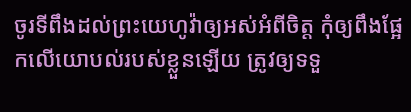ចូរទីពឹងដល់ព្រះយេហូវ៉ាឲ្យអស់អំពីចិត្ត កុំឲ្យពឹងផ្អែកលើយោបល់របស់ខ្លួនឡើយ ត្រូវឲ្យទទួ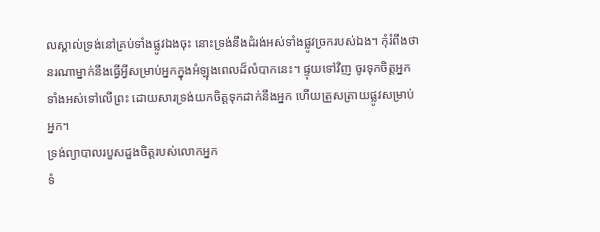លស្គាល់ទ្រង់នៅគ្រប់ទាំងផ្លូវឯងចុះ នោះទ្រង់នឹងដំរង់អស់ទាំងផ្លូវច្រករបស់ឯង។ កុំរំពឹងថានរណាម្នាក់នឹងធ្វើអ្វីសម្រាប់អ្នកក្នុងអំឡុងពេលដ៏លំបាកនេះ។ ផ្ទុយទៅវិញ ចូរទុកចិត្តអ្នកទាំងអស់ទៅលើព្រះ ដោយសារទ្រង់យកចិត្តទុកដាក់នឹងអ្នក ហើយត្រួសត្រាយផ្លូវសម្រាប់អ្នក។
ទ្រង់ព្យាបាលរបួសដួងចិត្តរបស់លោកអ្នក
ទំ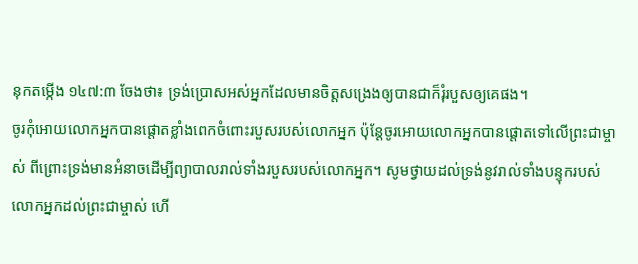នុកតម្កើង ១៤៧:៣ ចែងថា៖ ទ្រង់ប្រោសអស់អ្នកដែលមានចិត្តសង្រេងឲ្យបានជាក៏រុំរបួសឲ្យគេផង។
ចូរកុំអោយលោកអ្នកបានផ្តោតខ្លាំងពេកចំពោះរបួសរបស់លោកអ្នក ប៉ុន្តែចូរអោយលោកអ្នកបានផ្តោតទៅលើព្រះជាម្ចាស់ ពីព្រោះទ្រង់មានអំនាចដើម្បីព្យាបាលរាល់ទាំងរបួសរបស់លោកអ្នក។ សូមថ្វាយដល់ទ្រង់នូវរាល់ទាំងបន្ទុករបស់លោកអ្នកដល់ព្រះជាម្ចាស់ ហើ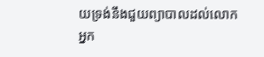យទ្រង់នឹងជួយព្យាបាលដល់លោកអ្នក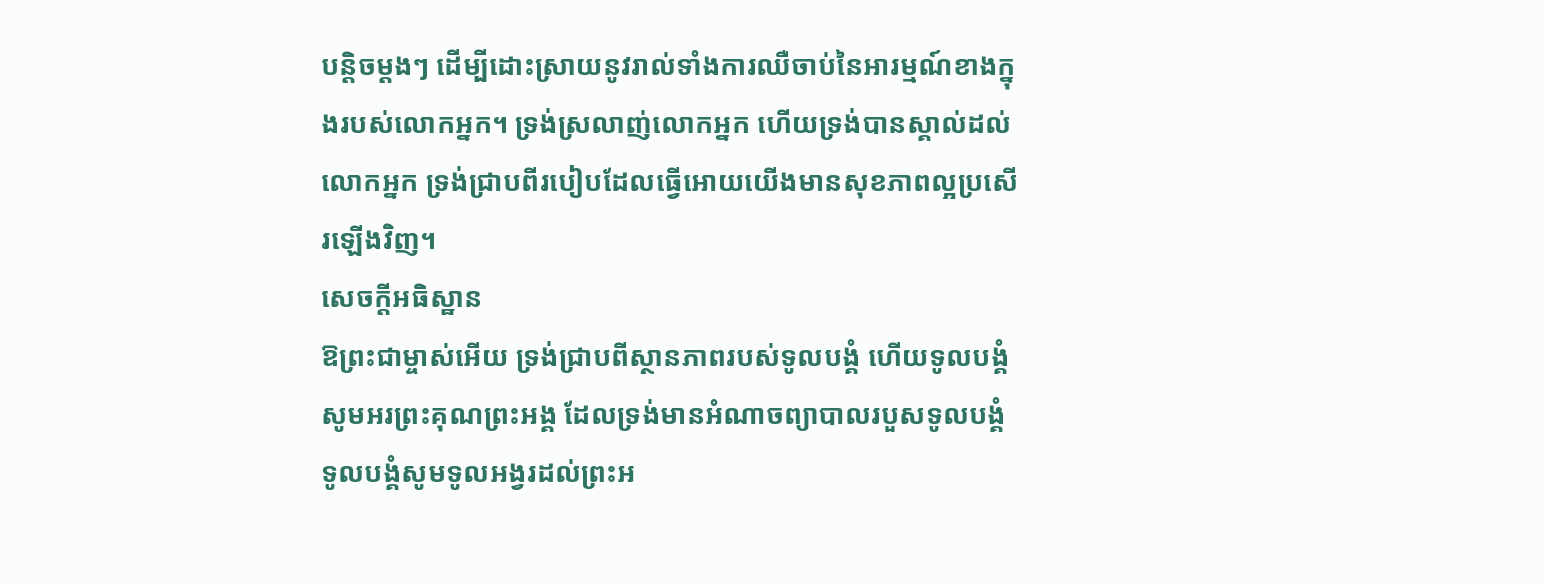បន្តិចម្តងៗ ដើម្បីដោះស្រាយនូវរាល់ទាំងការឈឺចាប់នៃអារម្មណ៍ខាងក្នុងរបស់លោកអ្នក។ ទ្រង់ស្រលាញ់លោកអ្នក ហើយទ្រង់បានស្គាល់ដល់លោកអ្នក ទ្រង់ជ្រាបពីរបៀបដែលធ្វើអោយយើងមានសុខភាពល្អប្រសើរឡើងវិញ។
សេចក្តីអធិស្ឋាន
ឱព្រះជាម្ចាស់អើយ ទ្រង់ជ្រាបពីស្ថានភាពរបស់ទូលបង្គំ ហើយទូលបង្គំសូមអរព្រះគុណព្រះអង្គ ដែលទ្រង់មានអំណាចព្យាបាលរបួសទូលបង្គំ ទូលបង្គំសូមទូលអង្វរដល់ព្រះអ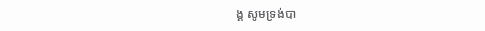ង្គ សូមទ្រង់បា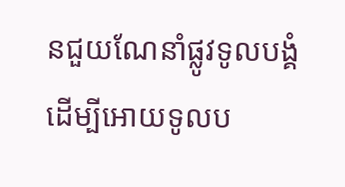នជួយណែនាំផ្លូវទូលបង្គំ ដើម្បីអោយទូលប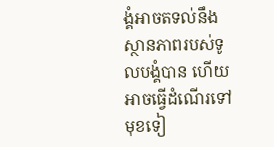ង្គំអាចតទល់នឹងស្ថានភាពរបស់ទូលបង្គំបាន ហើយអាចធ្វើដំណើរទៅមុខទៀ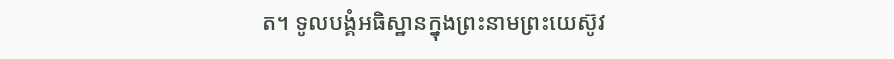ត។ ទូលបង្គំអធិស្ឋានក្នុងព្រះនាមព្រះយេស៊ូវ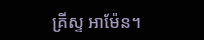គ្រីស្ទ អាម៉ែន។